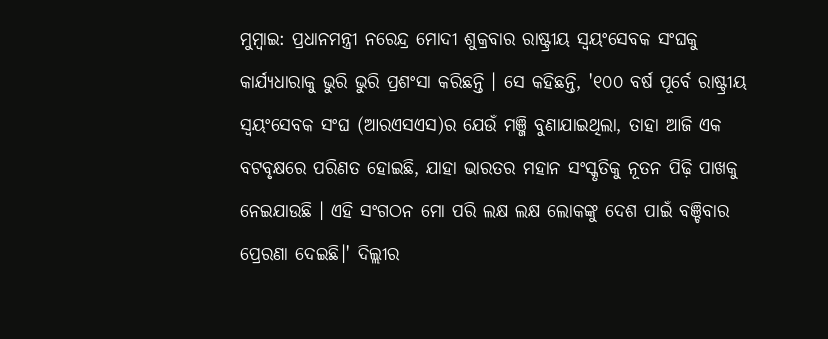ମୁମ୍ୱାଇ: ପ୍ରଧାନମନ୍ତ୍ରୀ ନରେନ୍ଦ୍ର ମୋଦୀ ଶୁକ୍ରବାର ରାଷ୍ଟ୍ରୀୟ ସ୍ୱୟଂସେବକ ସଂଘକୁ କାର୍ଯ୍ୟଧାରାକୁ ଭୁରି ଭୁରି ପ୍ରଶଂସା କରିଛନ୍ତି । ସେ କହିଛନ୍ତି, '୧୦୦ ବର୍ଷ ପୂର୍ବେ ରାଷ୍ଟ୍ରୀୟ ସ୍ୱୟଂସେବକ ସଂଘ (ଆରଏସଏସ)ର ଯେଉଁ ମଞ୍ଜି ବୁଣାଯାଇଥିଲା, ତାହା ଆଜି ଏକ ବଟବୃକ୍ଷରେ ପରିଣତ ହୋଇଛି, ଯାହା ଭାରତର ମହାନ ସଂସ୍କୃତିକୁ ନୂତନ ପିଢ଼ି ପାଖକୁ ନେଇଯାଉଛି । ଏହି ସଂଗଠନ ମୋ ପରି ଲକ୍ଷ ଲକ୍ଷ ଲୋକଙ୍କୁ ଦେଶ ପାଇଁ ବଞ୍ଚିବାର ପ୍ରେରଣା ଦେଇଛି।' ଦିଲ୍ଲୀର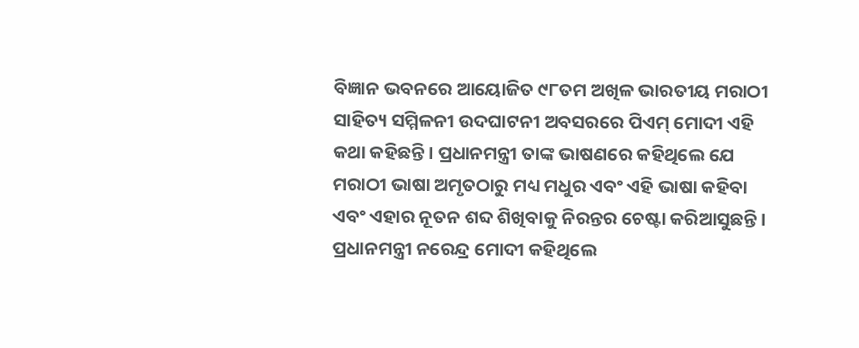ବିଜ୍ଞାନ ଭବନରେ ଆୟୋଜିତ ୯୮ତମ ଅଖିଳ ଭାରତୀୟ ମରାଠୀ ସାହିତ୍ୟ ସମ୍ମିଳନୀ ଉଦଘାଟନୀ ଅବସରରେ ପିଏମ୍ ମୋଦୀ ଏହି କଥା କହିଛନ୍ତି । ପ୍ରଧାନମନ୍ତ୍ରୀ ତାଙ୍କ ଭାଷଣରେ କହିଥିଲେ ଯେ ମରାଠୀ ଭାଷା ଅମୃତଠାରୁ ମଧ୍ୟ ମଧୁର ଏବଂ ଏହି ଭାଷା କହିବା ଏବଂ ଏହାର ନୂତନ ଶବ୍ଦ ଶିଖିବାକୁ ନିରନ୍ତର ଚେଷ୍ଟା କରିଆସୁଛନ୍ତି ।
ପ୍ରଧାନମନ୍ତ୍ରୀ ନରେନ୍ଦ୍ର ମୋଦୀ କହିଥିଲେ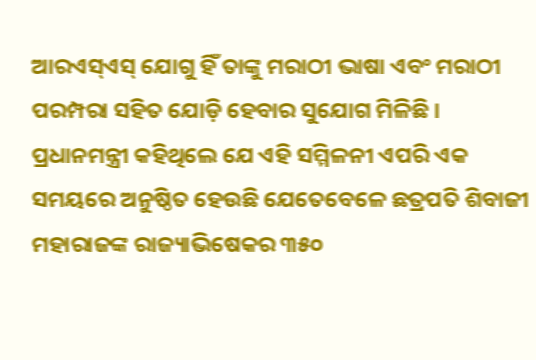ଆରଏସ୍ଏସ୍ ଯୋଗୁ ହିଁ ତାଙ୍କୁ ମରାଠୀ ଭାଷା ଏବଂ ମରାଠୀ ପରମ୍ପରା ସହିତ ଯୋଡ଼ି ହେବାର ସୁଯୋଗ ମିଳିଛି । ପ୍ରଧାନମନ୍ତ୍ରୀ କହିଥିଲେ ଯେ ଏହି ସମ୍ମିଳନୀ ଏପରି ଏକ ସମୟରେ ଅନୁଷ୍ଠିତ ହେଉଛି ଯେତେବେଳେ ଛତ୍ରପତି ଶିବାଜୀ ମହାରାଜଙ୍କ ରାଜ୍ୟାଭିଷେକର ୩୫୦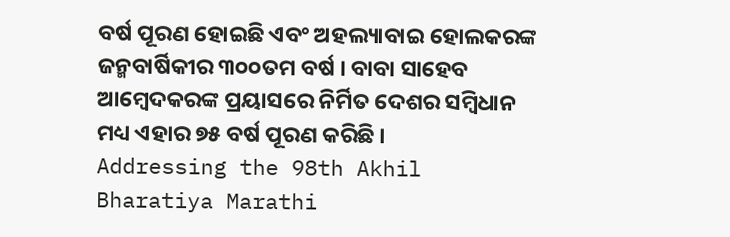ବର୍ଷ ପୂରଣ ହୋଇଛି ଏବଂ ଅହଲ୍ୟାବାଇ ହୋଲକରଙ୍କ ଜନ୍ମବାର୍ଷିକୀର ୩୦୦ତମ ବର୍ଷ । ବାବା ସାହେବ ଆମ୍ବେଦକରଙ୍କ ପ୍ରୟାସରେ ନିର୍ମିତ ଦେଶର ସମ୍ବିଧାନ ମଧ୍ୟ ଏହାର ୭୫ ବର୍ଷ ପୂରଣ କରିଛି ।
Addressing the 98th Akhil Bharatiya Marathi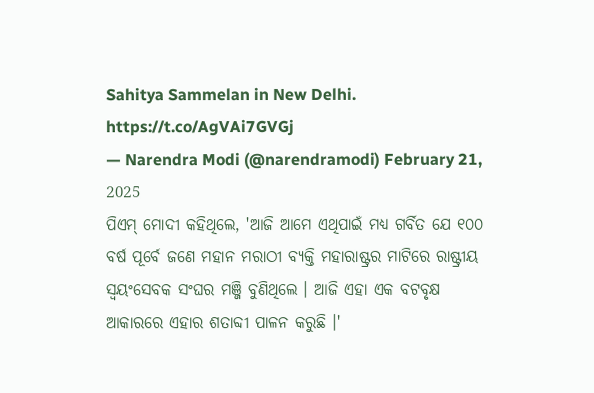Sahitya Sammelan in New Delhi. https://t.co/AgVAi7GVGj
— Narendra Modi (@narendramodi) February 21, 2025
ପିଏମ୍ ମୋଦୀ କହିଥିଲେ, 'ଆଜି ଆମେ ଏଥିପାଇଁ ମଧ୍ୟ ଗର୍ବିତ ଯେ ୧୦୦ ବର୍ଷ ପୂର୍ବେ ଜଣେ ମହାନ ମରାଠୀ ବ୍ୟକ୍ତି ମହାରାଷ୍ଟ୍ରର ମାଟିରେ ରାଷ୍ଟ୍ରୀୟ ସ୍ୱୟଂସେବକ ସଂଘର ମଞ୍ଜି ବୁଣିଥିଲେ । ଆଜି ଏହା ଏକ ବଟବୃକ୍ଷ ଆକାରରେ ଏହାର ଶତାବ୍ଦୀ ପାଳନ କରୁଛି ।'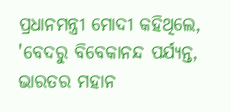ପ୍ରଧାନମନ୍ତ୍ରୀ ମୋଦୀ କହିଥିଲେ, 'ବେଦରୁ ବିବେକାନନ୍ଦ ପର୍ଯ୍ୟନ୍ତ, ଭାରତର ମହାନ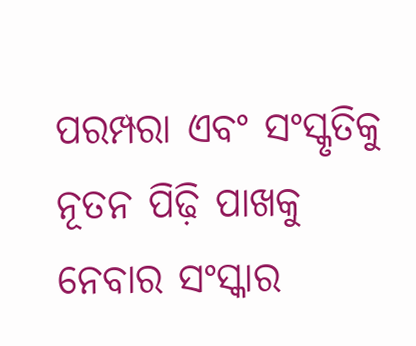ପରମ୍ପରା ଏବଂ ସଂସ୍କୃତିକୁ ନୂତନ ପିଢ଼ି ପାଖକୁ ନେବାର ସଂସ୍କାର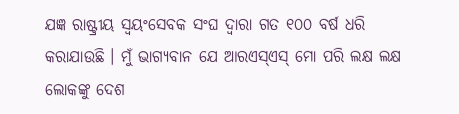ଯଜ୍ଞ ରାଷ୍ଟ୍ରୀୟ ସ୍ୱୟଂସେବକ ସଂଘ ଦ୍ୱାରା ଗତ ୧୦୦ ବର୍ଷ ଧରି କରାଯାଉଛି । ମୁଁ ଭାଗ୍ୟବାନ ଯେ ଆରଏସ୍ଏସ୍ ମୋ ପରି ଲକ୍ଷ ଲକ୍ଷ ଲୋକଙ୍କୁ ଦେଶ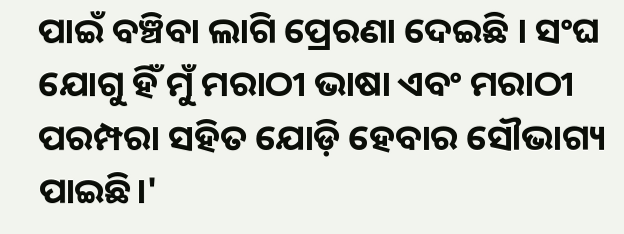ପାଇଁ ବଞ୍ଚିବା ଲାଗି ପ୍ରେରଣା ଦେଇଛି । ସଂଘ ଯୋଗୁ ହିଁ ମୁଁ ମରାଠୀ ଭାଷା ଏବଂ ମରାଠୀ ପରମ୍ପରା ସହିତ ଯୋଡ଼ି ହେବାର ସୌଭାଗ୍ୟ ପାଇଛି।'